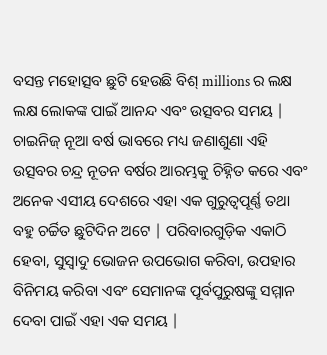ବସନ୍ତ ମହୋତ୍ସବ ଛୁଟି ହେଉଛି ବିଶ୍ millions ର ଲକ୍ଷ ଲକ୍ଷ ଲୋକଙ୍କ ପାଇଁ ଆନନ୍ଦ ଏବଂ ଉତ୍ସବର ସମୟ | ଚାଇନିଜ୍ ନୂଆ ବର୍ଷ ଭାବରେ ମଧ୍ୟ ଜଣାଶୁଣା ଏହି ଉତ୍ସବର ଚନ୍ଦ୍ର ନୂତନ ବର୍ଷର ଆରମ୍ଭକୁ ଚିହ୍ନିତ କରେ ଏବଂ ଅନେକ ଏସୀୟ ଦେଶରେ ଏହା ଏକ ଗୁରୁତ୍ୱପୂର୍ଣ୍ଣ ତଥା ବହୁ ଚର୍ଚ୍ଚିତ ଛୁଟିଦିନ ଅଟେ | ପରିବାରଗୁଡ଼ିକ ଏକାଠି ହେବା, ସୁସ୍ବାଦୁ ଭୋଜନ ଉପଭୋଗ କରିବା, ଉପହାର ବିନିମୟ କରିବା ଏବଂ ସେମାନଙ୍କ ପୂର୍ବପୁରୁଷଙ୍କୁ ସମ୍ମାନ ଦେବା ପାଇଁ ଏହା ଏକ ସମୟ |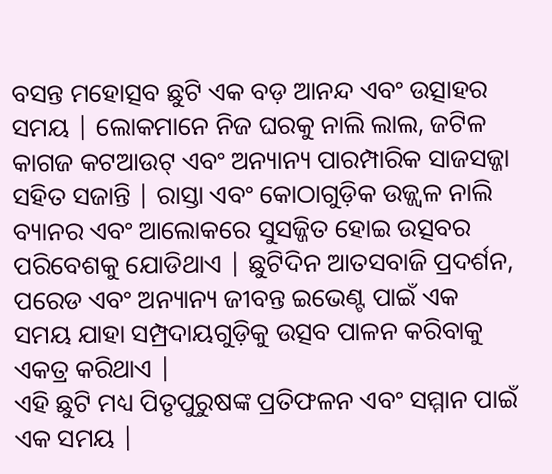ବସନ୍ତ ମହୋତ୍ସବ ଛୁଟି ଏକ ବଡ଼ ଆନନ୍ଦ ଏବଂ ଉତ୍ସାହର ସମୟ | ଲୋକମାନେ ନିଜ ଘରକୁ ନାଲି ଲାଲ, ଜଟିଳ କାଗଜ କଟଆଉଟ୍ ଏବଂ ଅନ୍ୟାନ୍ୟ ପାରମ୍ପାରିକ ସାଜସଜ୍ଜା ସହିତ ସଜାନ୍ତି | ରାସ୍ତା ଏବଂ କୋଠାଗୁଡ଼ିକ ଉଜ୍ଜ୍ୱଳ ନାଲି ବ୍ୟାନର ଏବଂ ଆଲୋକରେ ସୁସଜ୍ଜିତ ହୋଇ ଉତ୍ସବର ପରିବେଶକୁ ଯୋଡିଥାଏ | ଛୁଟିଦିନ ଆତସବାଜି ପ୍ରଦର୍ଶନ, ପରେଡ ଏବଂ ଅନ୍ୟାନ୍ୟ ଜୀବନ୍ତ ଇଭେଣ୍ଟ ପାଇଁ ଏକ ସମୟ ଯାହା ସମ୍ପ୍ରଦାୟଗୁଡ଼ିକୁ ଉତ୍ସବ ପାଳନ କରିବାକୁ ଏକତ୍ର କରିଥାଏ |
ଏହି ଛୁଟି ମଧ୍ୟ ପିତୃପୁରୁଷଙ୍କ ପ୍ରତିଫଳନ ଏବଂ ସମ୍ମାନ ପାଇଁ ଏକ ସମୟ |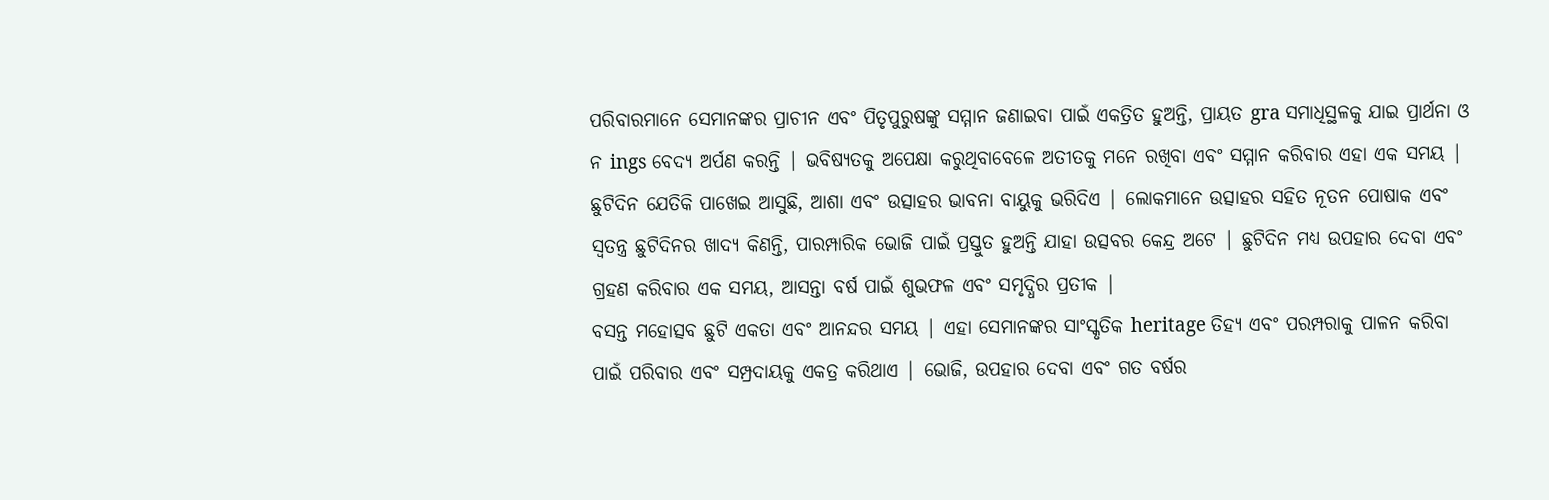ପରିବାରମାନେ ସେମାନଙ୍କର ପ୍ରାଚୀନ ଏବଂ ପିତୃପୁରୁଷଙ୍କୁ ସମ୍ମାନ ଜଣାଇବା ପାଇଁ ଏକତ୍ରିତ ହୁଅନ୍ତି, ପ୍ରାୟତ gra ସମାଧିସ୍ଥଳକୁ ଯାଇ ପ୍ରାର୍ଥନା ଓ ନ ings ବେଦ୍ୟ ଅର୍ପଣ କରନ୍ତି | ଭବିଷ୍ୟତକୁ ଅପେକ୍ଷା କରୁଥିବାବେଳେ ଅତୀତକୁ ମନେ ରଖିବା ଏବଂ ସମ୍ମାନ କରିବାର ଏହା ଏକ ସମୟ |
ଛୁଟିଦିନ ଯେତିକି ପାଖେଇ ଆସୁଛି, ଆଶା ଏବଂ ଉତ୍ସାହର ଭାବନା ବାୟୁକୁ ଭରିଦିଏ | ଲୋକମାନେ ଉତ୍ସାହର ସହିତ ନୂତନ ପୋଷାକ ଏବଂ ସ୍ୱତନ୍ତ୍ର ଛୁଟିଦିନର ଖାଦ୍ୟ କିଣନ୍ତି, ପାରମ୍ପାରିକ ଭୋଜି ପାଇଁ ପ୍ରସ୍ତୁତ ହୁଅନ୍ତି ଯାହା ଉତ୍ସବର କେନ୍ଦ୍ର ଅଟେ | ଛୁଟିଦିନ ମଧ୍ୟ ଉପହାର ଦେବା ଏବଂ ଗ୍ରହଣ କରିବାର ଏକ ସମୟ, ଆସନ୍ତା ବର୍ଷ ପାଇଁ ଶୁଭଫଳ ଏବଂ ସମୃଦ୍ଧିର ପ୍ରତୀକ |
ବସନ୍ତ ମହୋତ୍ସବ ଛୁଟି ଏକତା ଏବଂ ଆନନ୍ଦର ସମୟ | ଏହା ସେମାନଙ୍କର ସାଂସ୍କୃତିକ heritage ତିହ୍ୟ ଏବଂ ପରମ୍ପରାକୁ ପାଳନ କରିବା ପାଇଁ ପରିବାର ଏବଂ ସମ୍ପ୍ରଦାୟକୁ ଏକତ୍ର କରିଥାଏ | ଭୋଜି, ଉପହାର ଦେବା ଏବଂ ଗତ ବର୍ଷର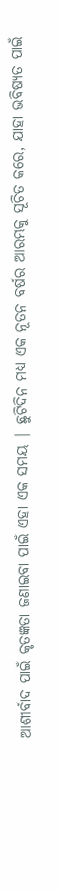ଆଶୀର୍ବାଦ ପାଇଁ କୃତଜ୍ଞତା ଜଣାଇବା ପାଇଁ ଏହା ଏକ ସମୟ | ଛୁଟିଦିନ ମଧ୍ୟ ଏକ ନୂତନ ବର୍ଷର ଆରମ୍ଭକୁ ସୂଚିତ କରେ, ଯାହା ଭବିଷ୍ୟତ ପାଇଁ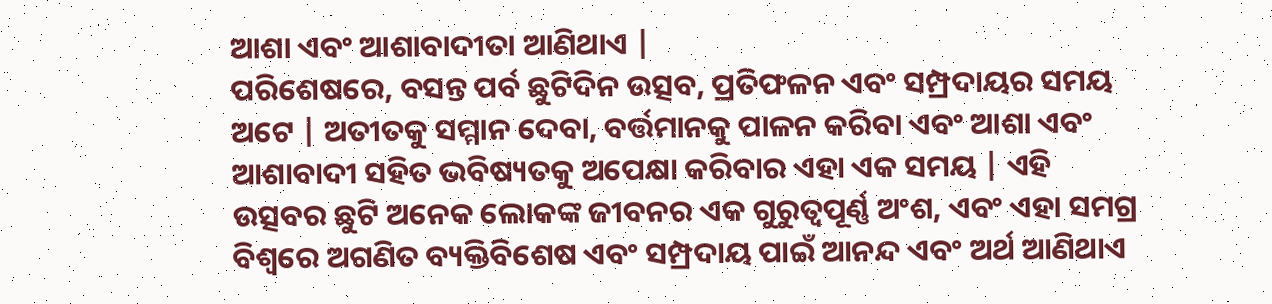ଆଶା ଏବଂ ଆଶାବାଦୀତା ଆଣିଥାଏ |
ପରିଶେଷରେ, ବସନ୍ତ ପର୍ବ ଛୁଟିଦିନ ଉତ୍ସବ, ପ୍ରତିଫଳନ ଏବଂ ସମ୍ପ୍ରଦାୟର ସମୟ ଅଟେ | ଅତୀତକୁ ସମ୍ମାନ ଦେବା, ବର୍ତ୍ତମାନକୁ ପାଳନ କରିବା ଏବଂ ଆଶା ଏବଂ ଆଶାବାଦୀ ସହିତ ଭବିଷ୍ୟତକୁ ଅପେକ୍ଷା କରିବାର ଏହା ଏକ ସମୟ | ଏହି ଉତ୍ସବର ଛୁଟି ଅନେକ ଲୋକଙ୍କ ଜୀବନର ଏକ ଗୁରୁତ୍ୱପୂର୍ଣ୍ଣ ଅଂଶ, ଏବଂ ଏହା ସମଗ୍ର ବିଶ୍ୱରେ ଅଗଣିତ ବ୍ୟକ୍ତିବିଶେଷ ଏବଂ ସମ୍ପ୍ରଦାୟ ପାଇଁ ଆନନ୍ଦ ଏବଂ ଅର୍ଥ ଆଣିଥାଏ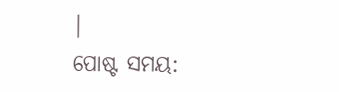|
ପୋଷ୍ଟ ସମୟ: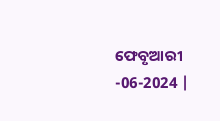ଫେବୃଆରୀ -06-2024 |